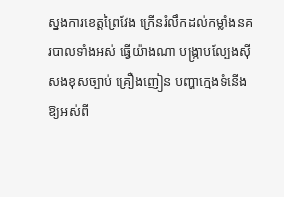ស្នងការខេត្តព្រៃវែង ក្រើនរំលឹកដល់កម្លាំងនគរបាលទាំងអស់ ធ្វើយ៉ាងណា បង្ក្រាបល្បែងស៊ីសងខុសច្បាប់ គ្រឿងញៀន បញ្ហាក្មេងទំនើង ឱ្យអស់ពី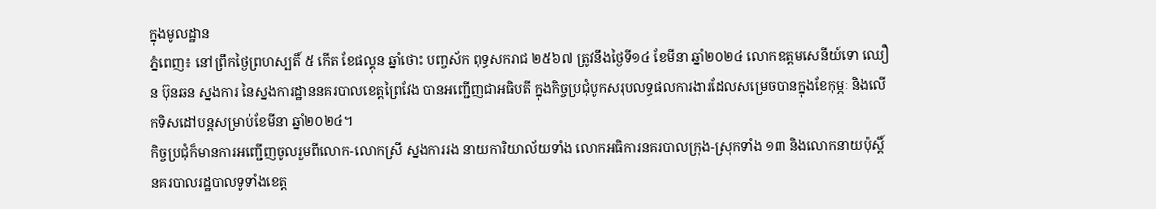ក្នុងមូលដ្ឋាន
ភ្នំពេញ៖ នៅព្រឹកថ្ងៃព្រហស្បតិ៍ ៥ កើត ខែផល្គុន ឆ្នាំថោះ បញ្ចស័ក ពុទ្ធសករាជ ២៥៦៧ ត្រូវនឹងថ្ងៃទី១៤ ខែមីនា ឆ្នាំ២០២៤ លោកឧត្តមសេនីយ៍ទោ ឈឿន ប៊ុនឆន ស្នងការ នៃស្នងការដ្ឋាននគរបាលខេត្តព្រៃវែង បានអញ្ជើញជាអធិបតី ក្នុងកិច្ចប្រជុំបូកសរុបលទ្ធផលការងារដែលសម្រេចបានក្នុងខែកុម្ភៈ និងលើកទិសដៅបន្តសម្រាប់ខែមីនា ឆ្នាំ២០២៤។
កិច្ចប្រជុំក៏មានការអញ្ជើញចូលរួមពីលោក-លោកស្រី ស្នងការរង នាយការិយាល័យទាំង លោកអធិការនគរបាលក្រុង-ស្រុកទាំង ១៣ និងលោកនាយប៉ុស្តិ៍នគរបាលរដ្ឋបាលទូទាំងខេត្ត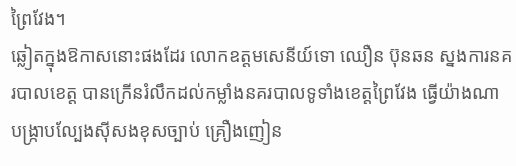ព្រៃវែង។
ឆ្លៀតក្នុងឱកាសនោះផងដែរ លោកឧត្តមសេនីយ៍ទោ ឈឿន ប៊ុនឆន ស្នងការនគរបាលខេត្ត បានក្រើនរំលឹកដល់កម្លាំងនគរបាលទូទាំងខេត្តព្រៃវែង ធ្វើយ៉ាងណា បង្ក្រាបល្បែងស៊ីសងខុសច្បាប់ គ្រឿងញៀន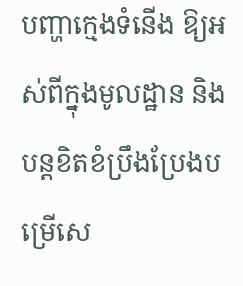បញ្ហាក្មេងទំនើង ឱ្យអស់ពីក្នុងមូលដ្ឋាន និងបន្តខិតខំប្រឹងប្រែងបម្រើសេ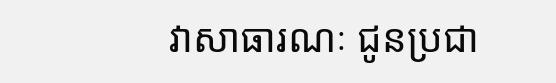វាសាធារណៈ ជូនប្រជា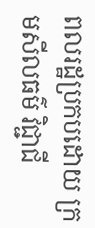ពលរដ្ឋប្រកបដោយ ក្រមសីលធម៌ វិជ្ជាជី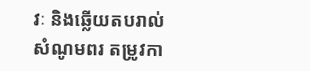វៈ និងឆ្លើយតបរាល់សំណូមពរ តម្រូវកា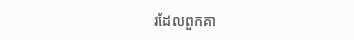រដែលពួកគា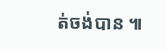ត់ចង់បាន ៕